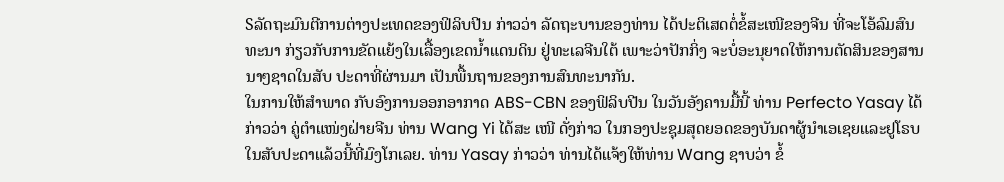Sລັດຖະມົນຕີການຕ່າງປະເທດຂອງຟິລິບປີນ ກ່າວວ່າ ລັດຖະບານຂອງທ່ານ ໄດ້ປະຕິເສດຕໍ່ຂໍ້ສະເໜີຂອງຈີນ ທີ່ຈະໂອ້ລົມສົນທະນາ ກ່ຽວກັບການຂັດແຍ້ງໃນເລື້ອງເຂດນ້ຳແດນດິນ ຢູ່ທະເລຈີນໃຕ້ ເພາະວ່າປັກກິ່ງ ຈະບໍ່ອະນຸຍາດໃຫ້ການຕັດສິນຂອງສານນາໆຊາດໃນສັບ ປະດາທີ່ຜ່ານມາ ເປັນພື້ນຖານຂອງການສົນທະນາກັນ.
ໃນການໃຫ້ສຳພາດ ກັບອົງການອອກອາກາດ ABS-CBN ຂອງຟິລິບປີນ ໃນວັນອັງຄານມື້ນີ້ ທ່ານ Perfecto Yasay ໄດ້ກ່າວວ່າ ຄູ່ຕຳແໜ່ງຝ່າຍຈີນ ທ່ານ Wang Yi ໄດ້ສະ ເໜີ ດັ່ງກ່າວ ໃນກອງປະຊຸມສຸດຍອດຂອງບັນດາຜູ້ນຳເອເຊຍແລະຢູໂຣບໃນສັບປະດາແລ້ວນີ້ທີ່ມົງໂກເລຍ. ທ່ານ Yasay ກ່າວວ່າ ທ່ານໄດ້ແຈ້ງໃຫ້ທ່ານ Wang ຊາບວ່າ ຂໍ້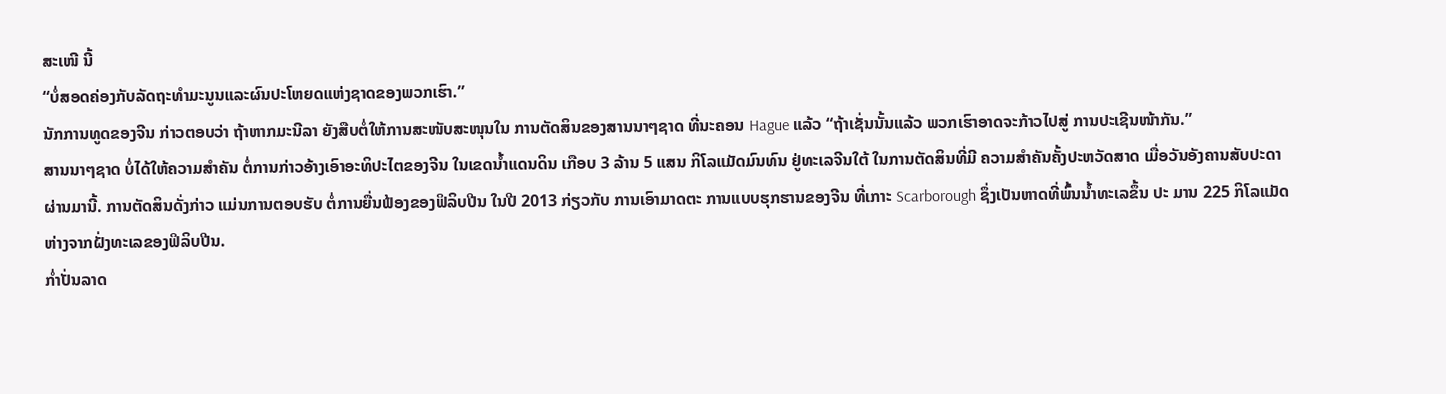ສະເໜີ ນີ້
“ບໍ່ສອດຄ່ອງກັບລັດຖະທຳມະນູນແລະຜົນປະໂຫຍດແຫ່ງຊາດຂອງພວກເຮົາ.”
ນັກການທູດຂອງຈີນ ກ່າວຕອບວ່າ ຖ້າຫາກມະນີລາ ຍັງສືບຕໍ່ໃຫ້ການສະໜັບສະໜຸນໃນ ການຕັດສິນຂອງສານນາໆຊາດ ທີ່ນະຄອນ Hague ແລ້ວ “ຖ້າເຊັ່ນນັ້ນແລ້ວ ພວກເຮົາອາດຈະກ້າວໄປສູ່ ການປະເຊີນໜ້າກັນ.”
ສານນາໆຊາດ ບໍ່ໄດ້ໃຫ້ຄວາມສຳຄັນ ຕໍ່ການກ່າວອ້າງເອົາອະທິປະໄຕຂອງຈີນ ໃນເຂດນ້ຳແດນດິນ ເກືອບ 3 ລ້ານ 5 ແສນ ກິໂລແມັດມົນທົນ ຢູ່ທະເລຈີນໃຕ້ ໃນການຕັດສິນທີ່ມີ ຄວາມສຳຄັນຄັ້ງປະຫວັດສາດ ເມື່ອວັນອັງຄານສັບປະດາຜ່ານມານີ້. ການຕັດສິນດັ່ງກ່າວ ແມ່ນການຕອບຮັບ ຕໍ່ການຍື່ນຟ້ອງຂອງຟິລິບປີນ ໃນປີ 2013 ກ່ຽວກັບ ການເອົາມາດຕະ ການແບບຮຸກຮານຂອງຈີນ ທີ່ເກາະ Scarborough ຊຶ່ງເປັນຫາດທີ່ພົ້ນນ້ຳທະເລຂຶ້ນ ປະ ມານ 225 ກິໂລແມັດ ຫ່າງຈາກຝັ່ງທະເລຂອງຟິລິບປີນ.
ກ່ຳປັ່ນລາດ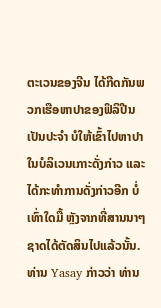ຕະເວນຂອງຈີນ ໄດ້ກີດກັນພວກເຮືອຫາປາຂອງຟິລິປີນ ເປັນປະຈຳ ບໍໃຫ້ເຂົ້າໄປຫາປາໃນບໍລິເວນເກາະດັ່ງກ່າວ ແລະໄດ້ກະທຳການດັ່ງກ່າວອີກ ບໍ່ເທົ່າໃດມື້ ຫຼັງຈາກທີ່ສານນາໆຊາດໄດ້ຕັດສິນໄປແລ້ວນັ້ນ. ທ່ານ Yasay ກ່າວວ່າ ທ່ານ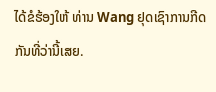ໄດ້ຂໍຮ້ອງໃຫ້ ທ່ານ Wang ຢຸດເຊົາການກີດກັນທີ່ວ່ານີ້ເສຍ.